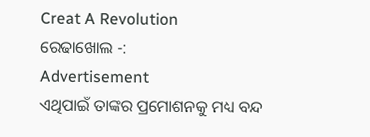Creat A Revolution
ରେଢାଖୋଲ -:
Advertisement
ଏଥିପାଇଁ ତାଙ୍କର ପ୍ରମୋଶନକୁ ମଧ୍ୟ ବନ୍ଦ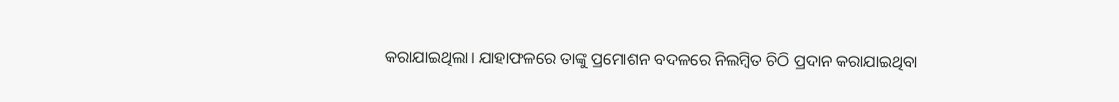କରାଯାଇଥିଲା। ଯାହାଫଳରେ ତାଙ୍କୁ ପ୍ରମୋଶନ ବଦଳରେ ନିଲମ୍ବିତ ଚିଠି ପ୍ରଦାନ କରାଯାଇଥିବା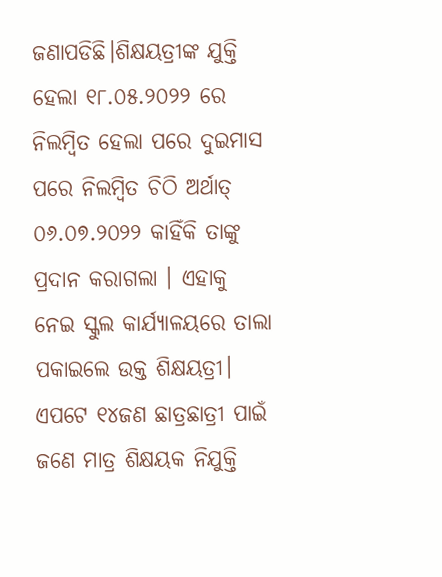ଜଣାପଡିଛି।ଶିକ୍ଷୟତ୍ରୀଙ୍କ ଯୁକ୍ତି ହେଲା ୧୮.୦୫.୨୦୨୨ ରେ ନିଲମ୍ବିତ ହେଲା ପରେ ଦୁଇମାସ ପରେ ନିଲମ୍ବିତ ଚିଠି ଅର୍ଥାତ୍ ୦୬.୦୭.୨୦୨୨ କାହିଁକି ତାଙ୍କୁ ପ୍ରଦାନ କରାଗଲା । ଏହାକୁ ନେଇ ସ୍କୁଲ କାର୍ଯ୍ୟାଳୟରେ ତାଲା ପକାଇଲେ ଉକ୍ତ ଶିକ୍ଷୟତ୍ରୀ। ଏପଟେ ୧୪ଜଣ ଛାତ୍ରଛାତ୍ରୀ ପାଇଁ ଜଣେ ମାତ୍ର ଶିକ୍ଷୟକ ନିଯୁକ୍ତି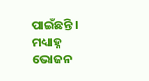ପାଇଁଛନ୍ତି । ମଧ୍ୟାହ୍ନ ଭୋଜନ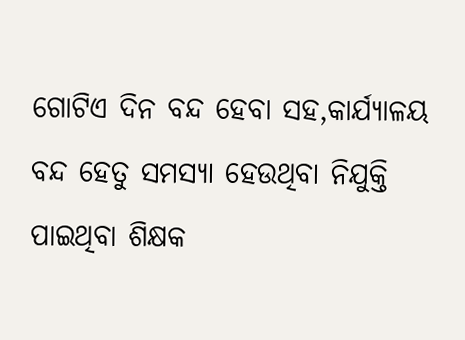ଗୋଟିଏ ଦିନ ବନ୍ଦ ହେବା ସହ,କାର୍ଯ୍ୟାଳୟ ବନ୍ଦ ହେତୁ ସମସ୍ୟା ହେଉଥିବା ନିଯୁକ୍ତି ପାଇଥିବା ଶିକ୍ଷକ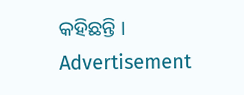କହିଛନ୍ତି ।
Advertisement